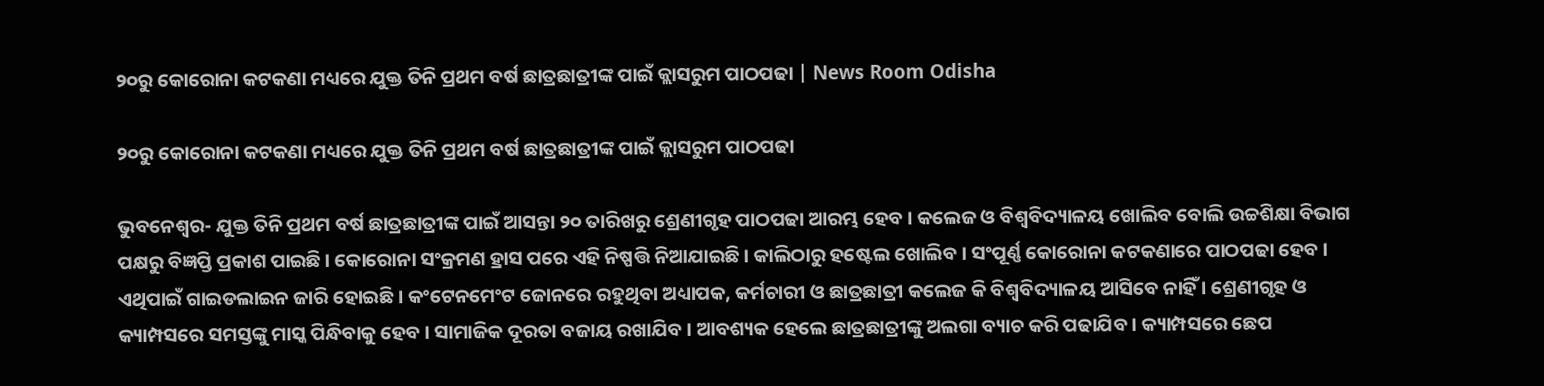୨୦ରୁ କୋରୋନା କଟକଣା ମଧ୍ୟରେ ଯୁକ୍ତ ତିନି ପ୍ରଥମ ବର୍ଷ ଛାତ୍ରଛାତ୍ରୀଙ୍କ ପାଇଁ କ୍ଲାସରୁମ ପାଠପଢା | News Room Odisha

୨୦ରୁ କୋରୋନା କଟକଣା ମଧ୍ୟରେ ଯୁକ୍ତ ତିନି ପ୍ରଥମ ବର୍ଷ ଛାତ୍ରଛାତ୍ରୀଙ୍କ ପାଇଁ କ୍ଲାସରୁମ ପାଠପଢା

ଭୁବନେଶ୍ୱର- ଯୁକ୍ତ ତିନି ପ୍ରଥମ ବର୍ଷ ଛାତ୍ରଛାତ୍ରୀଙ୍କ ପାଇଁ ଆସନ୍ତା ୨୦ ତାରିଖରୁ ଶ୍ରେଣୀଗୃହ ପାଠପଢା ଆରମ୍ଭ ହେବ । କଲେଜ ଓ ବିଶ୍ୱବିଦ୍ୟାଳୟ ଖୋଲିବ ବୋଲି ଉଚ୍ଚଶିକ୍ଷା ବିଭାଗ ପକ୍ଷରୁ ବିଜ୍ଞପ୍ତି ପ୍ରକାଶ ପାଇଛି । କୋରୋନା ସଂକ୍ରମଣ ହ୍ରାସ ପରେ ଏହି ନିଷ୍ପତ୍ତି ନିଆଯାଇଛି । କାଲିଠାରୁ ହଷ୍ଟେଲ ଖୋଲିବ । ସଂପୂର୍ଣ୍ଣ କୋରୋନା କଟକଣାରେ ପାଠପଢା ହେବ । ଏଥିପାଇଁ ଗାଇଡଲାଇନ ଜାରି ହୋଇଛି । କଂଟେନମେଂଟ ଜୋନରେ ରହୁଥିବା ଅଧ୍ୟାପକ, କର୍ମଚାରୀ ଓ ଛାତ୍ରଛାତ୍ରୀ କଲେଜ କି ବିଶ୍ୱବିଦ୍ୟାଳୟ ଆସିବେ ନାହିଁ । ଶ୍ରେଣୀଗୃହ ଓ କ୍ୟାମ୍ପସରେ ସମସ୍ତଙ୍କୁ ମାସ୍କ ପିନ୍ଧିବାକୁ ହେବ । ସାମାଜିକ ଦୂରତା ବଜାୟ ରଖାଯିବ । ଆବଶ୍ୟକ ହେଲେ ଛାତ୍ରଛାତ୍ରୀଙ୍କୁ ଅଲଗା ବ୍ୟାଚ କରି ପଢାଯିବ । କ୍ୟାମ୍ପସରେ ଛେପ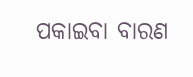ପକାଇବା ବାରଣ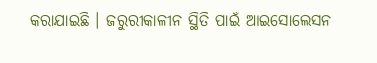କରାଯାଇଛି । ଜରୁରୀକାଳୀନ ସ୍ଥିତି ପାଇଁ ଆଇସୋଲେସନ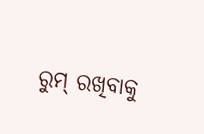ରୁମ୍ ରଖିବାକୁ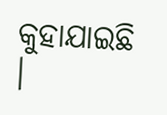କୁହାଯାଇଛି ।